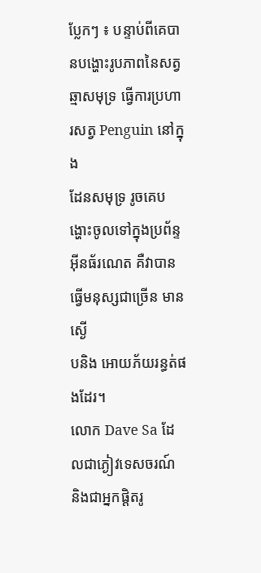ប្លែកៗ ៖ បន្ទាប់ពីគេបានបង្ហោះរូបភាពនៃសត្វឆ្មាសមុទ្រ ធើ្វការប្រហារសត្វ Penguin នៅក្នុង
ដែនសមុទ្រ រូចគេបង្ហោះចូលទៅក្នុងប្រព័ន្ទអ៊ីនធ័រណេត គឺវាបានធ្វើមនុស្សជាច្រើន មានស្ងើ
បនិង អោយភ័យរន្ធត់ផងដែរ។
លោក Dave Sa ដែលជាភ្ងៀវទេសចរណ៍ និងជាអ្នកផ្ដិតរូ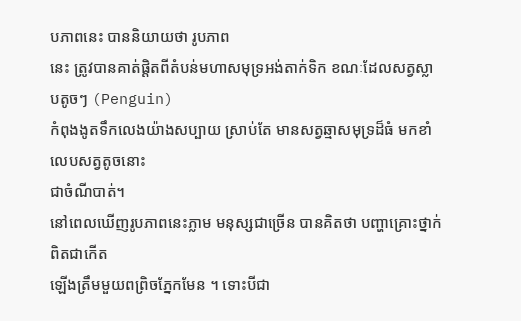បភាពនេះ បាននិយាយថា រូបភាព
នេះ ត្រូវបានគាត់ផ្ដិតពីតំបន់មហាសមុទ្រអង់តាក់ទិក ខណៈដែលសត្វស្លាបតូចៗ (Penguin)
កំពុងងូតទឹកលេងយ៉ាងសប្បាយ ស្រាប់តែ មានសត្វឆ្មាសមុទ្រដ៏ធំ មកខាំលេបសត្វតូចនោះ
ជាចំណីបាត់។
នៅពេលឃើញរូបភាពនេះភ្លាម មនុស្សជាច្រើន បានគិតថា បញ្ហាគ្រោះថ្នាក់ ពិតជាកើត
ឡើងត្រឹមមួយពព្រិចភ្នែកមែន ។ ទោះបីជា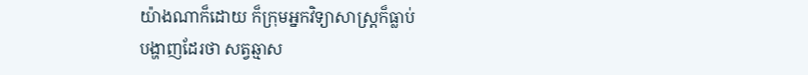យ៉ាងណាក៏ដោយ ក៏ក្រុមអ្នកវិទ្យាសាស្រ្ដក៏ធ្លាប់
បង្ហាញដែរថា សត្វឆ្មាស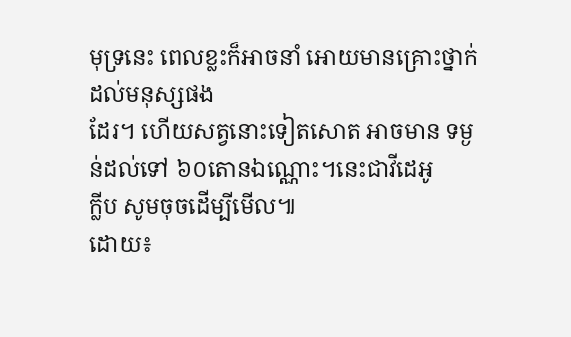មុទ្រនេះ ពេលខ្លះក៏អាចនាំ អោយមានគ្រោះថ្នាក់ដល់មនុស្សផង
ដែរ។ ហើយសត្វនោះទៀតសោត អាចមាន ទម្ងន់ដល់ទៅ ៦០តោនឯណ្ណោះ។នេះជាវីដេអូ
ក្លីប សូមចុចដើម្បីមើល៕
ដោយ៖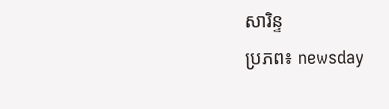សារិន្ទ
ប្រភព៖ newsday